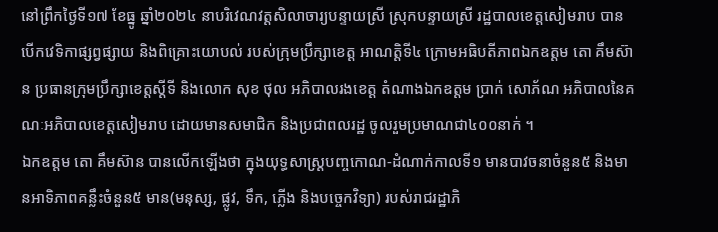នៅព្រឹកថ្ងៃទី១៧ ខែធ្នូ ឆ្នាំ២០២៤ នាបរិវេណវត្តសិលាចារ្យបន្ទាយស្រី ស្រុកបន្ទាយស្រី រដ្ឋបាលខេត្តសៀមរាប បានបើកវេទិកាផ្សព្វផ្សាយ និងពិគ្រោះយោបល់ របស់ក្រុមប្រឹក្សាខេត្ត អាណត្តិទី៤ ក្រោមអធិបតីភាពឯកឧត្តម តោ គឹមស៊ាន ប្រធានក្រុមប្រឹក្សាខេត្តស្តីទី និងលោក សុខ ថុល អភិបាលរងខេត្ត តំណាងឯកឧត្តម ប្រាក់ សោភ័ណ អភិបាលនៃគណៈអភិបាលខេត្តសៀមរាប ដោយមានសមាជិក និងប្រជាពលរដ្ឋ ចូលរួមប្រមាណជា៤០០នាក់ ។
ឯកឧត្តម តោ គឹមស៊ាន បានលើកឡើងថា ក្នុងយុទ្ធសាស្ត្របញ្ចកោណ-ដំណាក់កាលទី១ មានបាវចនាចំនួន៥ និងមានអាទិភាពគន្លឹះចំនួន៥ មាន(មនុស្ស, ផ្លូវ, ទឹក, ភ្លើង និងបច្ចេកវិទ្យា) របស់រាជរដ្ឋាភិ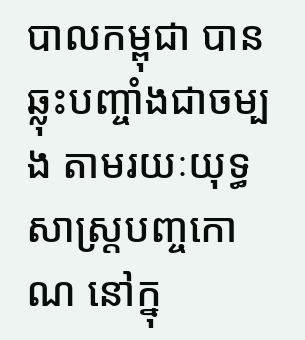បាលកម្ពុជា បានឆ្លុះបញ្ចាំងជាចម្បង តាមរយៈយុទ្ធសាស្ត្របញ្ចកោណ នៅក្នុ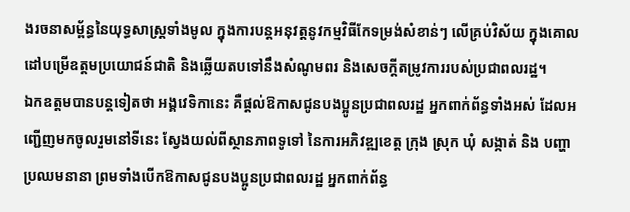ងរចនាសម្ព័ន្ធនៃយុទ្ធសាស្ត្រទាំងមូល ក្នុងការបន្តអនុវត្តនូវកម្មវិធីកែទម្រង់សំខាន់ៗ លើគ្រប់វិស័យ ក្នុងគោលដៅបម្រើឧត្តមប្រយោជន៍ជាតិ និងឆ្លើយតបទៅនឹងសំណូមពរ និងសេចក្តីតម្រូវការរបស់ប្រជាពលរដ្ឋ។
ឯកឧត្តមបានបន្តទៀតថា អង្គវេទិកានេះ គឺផ្តល់ឱកាសជូនបងប្អូនប្រជាពលរដ្ឋ អ្នកពាក់ព័ន្ធទាំងអស់ ដែលអញ្ជើញមកចូលរួមនៅទីនេះ ស្វែងយល់ពីស្ថានភាពទូទៅ នៃការអភិវឌ្ឍខេត្ត ក្រុង ស្រុក ឃុំ សង្កាត់ និង បញ្ហាប្រឈមនានា ព្រមទាំងបើកឱកាសជូនបងប្អូនប្រជាពលរដ្ឋ អ្នកពាក់ព័ន្ធ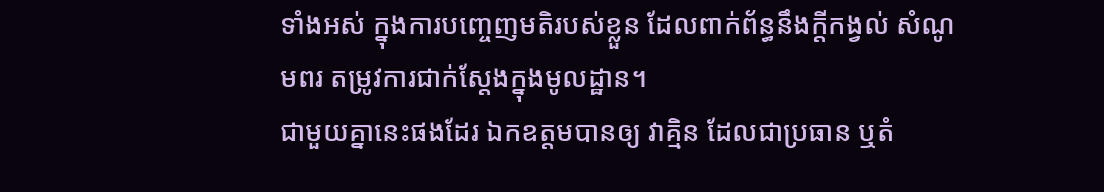ទាំងអស់ ក្នុងការបញ្ចេញមតិរបស់ខ្លួន ដែលពាក់ព័ន្ធនឹងក្តីកង្វល់ សំណូមពរ តម្រូវការជាក់ស្តែងក្នុងមូលដ្ឋាន។
ជាមួយគ្នានេះផងដែរ ឯកឧត្តមបានឲ្យ វាគ្មិន ដែលជាប្រធាន ឬតំ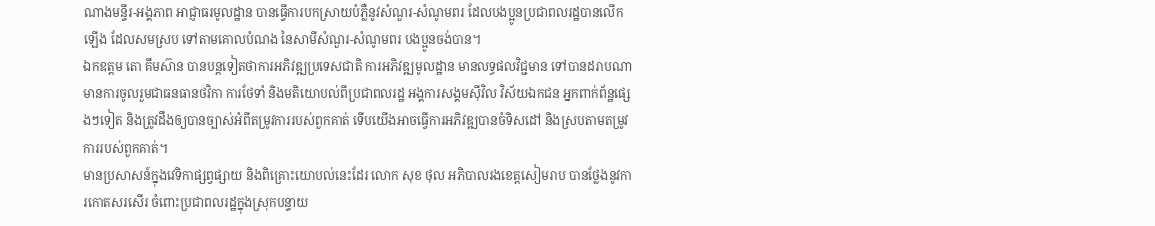ណាងមន្ទីរ-អង្គភាព អាជ្ញាធរមូលដ្ឋាន បានធ្វើការបកស្រាយបំភ្លឺនូវសំណួរ-សំណូមពរ ដែលបងប្អូនប្រជាពលរដ្ឋបានលើកឡើង ដែលសមស្រប ទៅតាមគោលបំណង នៃសាមីសំណួរ-សំណូមពរ បងប្អូនចង់បាន។
ឯកឧត្តម តោ គឹមស៊ាន បានបន្តទៀតថាការអភិវឌ្ឍប្រទេសជាតិ ការអភិវឌ្ឍមូលដ្ឋាន មានលទ្ធផលវិជ្ជមាន ទៅបានដរាបណាមានការចូលរួមជាធនធានថវិកា ការថែទាំ និងមតិយោបល់ពីប្រជាពលរដ្ឋ អង្គការសង្គមស៊ីវិល វិស័យឯកជន អ្នកពាក់ព័ន្ឋផ្សេងៗទៀត និងត្រូវដឹងឲ្យបានច្បាស់អំពីតម្រូវការរបស់ពួកគាត់ ទើបយើងអាចធ្វើការអភិវឌ្ឍបានចំទិសដៅ និងស្របតាមតម្រូវការរបស់ពួកគាត់។
មានប្រសាសន៍ក្នុងវេទិកាផ្សព្វផ្សាយ និងពិគ្រោះយោបល់នេះដែរ លោក សុខ ថុល អភិបាលរងខេត្តសៀមរាប បានថ្លែងនូវការកោតសរសើរ ចំពោះប្រជាពលរដ្ឋក្នុងស្រុកបន្ទាយ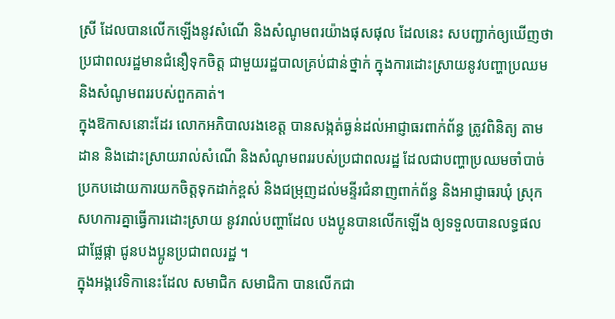ស្រី ដែលបានលើកឡើងនូវសំណើ និងសំណូមពរយ៉ាងផុសផុល ដែលនេះ សបញ្ជាក់ឲ្យឃើញថា ប្រជាពលរដ្ឋមានជំនឿទុកចិត្ត ជាមួយរដ្ឋបាលគ្រប់ជាន់ថ្នាក់ ក្នុងការដោះស្រាយនូវបញ្ហាប្រឈម និងសំណូមពររបស់ពួកគាត់។
ក្នុងឱកាសនោះដែរ លោកអភិបាលរងខេត្ត បានសង្កត់ធ្ងន់ដល់អាជ្ញាធរពាក់ព័ន្ធ ត្រូវពិនិត្យ តាមដាន និងដោះស្រាយរាល់សំណើ និងសំណូមពររបស់ប្រជាពលរដ្ឋ ដែលជាបញ្ហាប្រឈមចាំបាច់ ប្រកបដោយការយកចិត្តទុកដាក់ខ្ពស់ និងជម្រុញដល់មន្ទីរជំនាញពាក់ព័ន្ធ និងអាជ្ញាធរឃុំ ស្រុក សហការគ្នាធ្វើការដោះស្រាយ នូវរាល់បញ្ហាដែល បងប្អូនបានលើកឡើង ឲ្យទទួលបានលទ្ធផលជាផ្លែផ្កា ជូនបងប្អូនប្រជាពលរដ្ឋ ។
ក្នុងអង្គវេទិកានេះដែល សមាជិក សមាជិកា បានលើកជា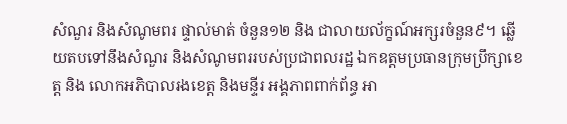សំណួរ និងសំណូមពរ ផ្ទាល់មាត់ ចំនួន១២ និង ជាលាយល័ក្ខណ៍អក្សរចំនួន៩។ ឆ្លើយតបទៅនឹងសំណួរ និងសំណូមពររបស់ប្រជាពលរដ្ឋ ឯកឧត្តមប្រធានក្រុមប្រឹក្សាខេត្ត និង លោកអភិបាលរងខេត្ត និងមន្ទីរ អង្គភាពពាក់ព័ន្ធ អា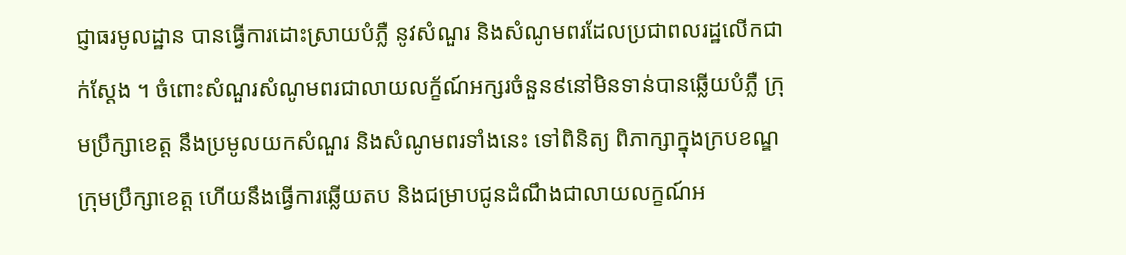ជ្ញាធរមូលដ្ឋាន បានធ្វើការដោះស្រាយបំភ្លឺ នូវសំណួរ និងសំណូមពរដែលប្រជាពលរដ្ឋលើកជាក់ស្ដែង ។ ចំពោះសំណួរសំណូមពរជាលាយលក្ខ័ណ៍អក្សរចំនួន៩នៅមិនទាន់បានឆ្លើយបំភ្លឺ ក្រុមប្រឹក្សាខេត្ត នឹងប្រមូលយកសំណួរ និងសំណូមពរទាំងនេះ ទៅពិនិត្យ ពិភាក្សាក្នុងក្របខណ្ឌក្រុមប្រឹក្សាខេត្ត ហើយនឹងធ្វើការឆ្លើយតប និងជម្រាបជូនដំណឹងជាលាយលក្ខណ៍អ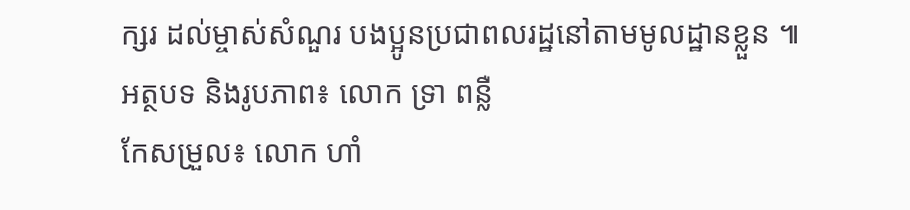ក្សរ ដល់ម្ចាស់សំណួរ បងប្អូនប្រជាពលរដ្ឋនៅតាមមូលដ្ឋានខ្លួន ៕
អត្ថបទ និងរូបភាព៖ លោក ទ្រា ពន្លឺ
កែសម្រួល៖ លោក ហាំ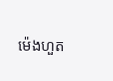ម៉េងហួត